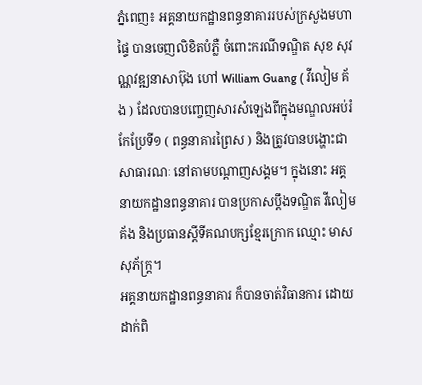ភ្នំពេញ៖ អគ្គនាយកដ្ឋានពន្ធនាគាររបស់ក្រសួងមហាផ្ទៃ បានចេញលិខិតបំភ្លឺ ចំពោះករណីទណ្ឌិត សុខ សុវណ្ណវឌ្ឍនាសាប៊ុង ហៅ William Guang ( វីលៀម គ័ង ) ដែលបានបញ្ចេញសារសំឡេងពីក្នុងមណ្ឌលអប់រំកែប្រែទី១ ( ពន្ធនាគារព្រៃស ) និងត្រូវបានបង្ហោះជាសាធារណៈ នៅតាមបណ្តាញសង្គម។ ក្នុងនោះ អគ្គនាយកដ្ឋានពន្ធនាគារ បានប្រកាសប្តឹងទណ្ឌិត វីលៀម គ័ង និងប្រធានស្តីទីគណបក្សខ្មែរក្រោក ឈ្មោះ មាស សុភ័ក្ត្រ។
អគ្គនាយកដ្ឋានពន្ធនាគារ ក៏បានចាត់វិធានការ ដោយដាក់ពិ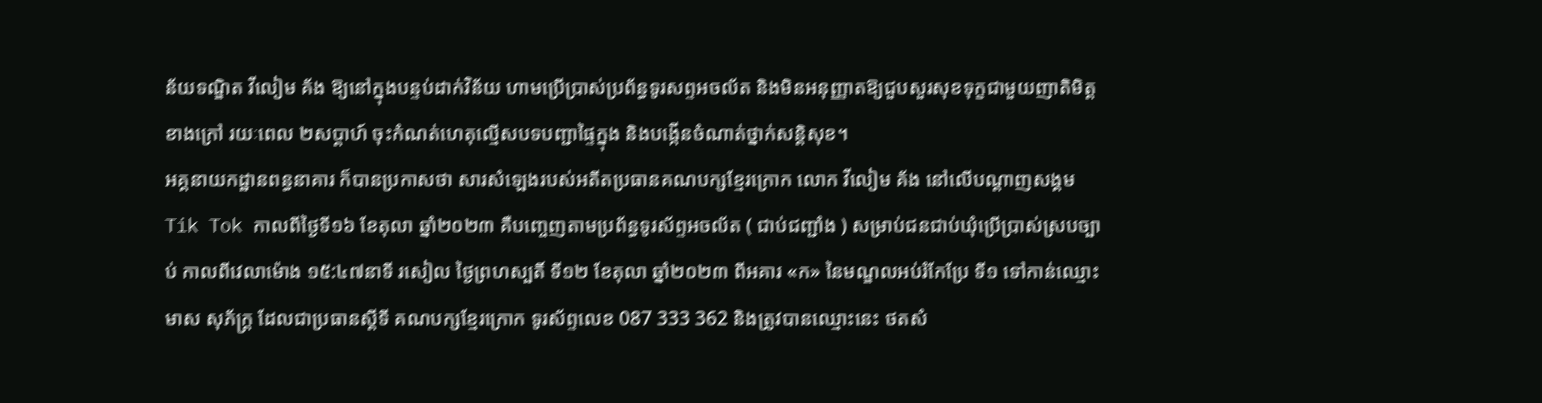ន័យទណ្ឌិត វីលៀម គ័ង ឱ្យនៅក្នុងបន្ទប់ដាក់វិន័យ ហាមប្រើប្រាស់ប្រព័ន្ធទូរសព្ទអចល័ត និងមិនអនុញ្ញាតឱ្យជួបសួរសុខទុក្ខជាមួយញាតិមិត្តខាងក្រៅ រយៈពេល ២សប្តាហ៍ ចុះកំណត់ហេតុល្មើសបទបញ្ជាផ្ទៃក្នុង និងបង្កើនចំណាត់ថ្នាក់សន្តិសុខ។
អគ្គនាយកដ្ឋានពន្ធនាគារ ក៏បានប្រកាសថា សារសំឡេងរបស់អតីតប្រធានគណបក្សខ្មែរក្រោក លោក វីលៀម គ័ង នៅលើបណ្តាញសង្គម Tik Tok កាលពីថ្ងៃទី១៦ ខែតុលា ឆ្នាំ២០២៣ គឺបញ្ចេញតាមប្រព័ន្ធទូរស័ព្ទអចល័ត ( ជាប់ជញ្ជាំង ) សម្រាប់ជនជាប់ឃុំប្រើប្រាស់ស្របច្បាប់ កាលពីវេលាម៉ោង ១៥:៤៧នាទី រសៀល ថ្ងៃព្រហស្បតិ៍ ទី១២ ខែតុលា ឆ្នាំ២០២៣ ពីអគារ «ក» នៃមណ្ឌលអប់រំកែប្រែ ទី១ ទៅកាន់ឈ្មោះ មាស សុភ័ក្ត្រ ដែលជាប្រធានស្តីទី គណបក្សខ្មែរក្រោក ទូរស័ព្ទលេខ 087 333 362 និងត្រូវបានឈ្មោះនេះ ថតសំ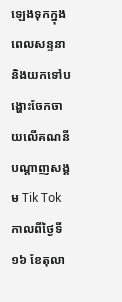ឡេងទុកក្នុងពេលសន្ទនា និងយកទៅបង្ហោះចែកចាយលើគណនីបណ្តាញសង្គម Tik Tok កាលពីថ្ងៃទី១៦ ខែតុលា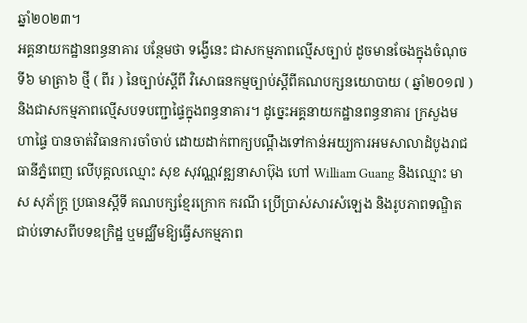ឆ្នាំ២០២៣។
អគ្គនាយកដ្ឋានពន្ធនាគារ បន្ថែមថា ទង្វើនេះ ជាសកម្មភាពល្មើសច្បាប់ ដូចមានចែងក្នុងចំណុចទី៦ មាត្រា៦ ថ្មី ( ពីរ ) នៃច្បាប់ស្តីពី វិសោធនកម្មច្បាប់ស្តីពីគណបក្សនយោបាយ ( ឆ្នាំ២០១៧ ) និងជាសកម្មភាពល្មើសបទបញ្ជាផ្ទៃក្នុងពន្ធនាគារ។ ដូច្នេះអគ្គនាយកដ្ឋានពន្ធនាគារ ក្រសួងមហាផ្ទៃ បានចាត់វិធានការចាំចាប់ ដោយដាក់ពាក្យបណ្តឹងទៅកាន់អយ្យការអមសាលាដំបូងរាជធានីភ្នំពេញ លើបុគ្គលឈ្មោះ សុខ សុវណ្ណវឌ្ឍនាសាប៊ុង ហៅ William Guang និងឈ្មោះ មាស សុភ័ក្ត្រ ប្រធានស្តីទី គណបក្សខ្មែរក្រោក ករណី ប្រើប្រាស់សារសំឡេង និងរូបភាពទណ្ឌិតជាប់ទោសពីបទឧក្រិដ្ឋ ឬមជ្ឈឹមឱ្យធ្វើសកម្មភាព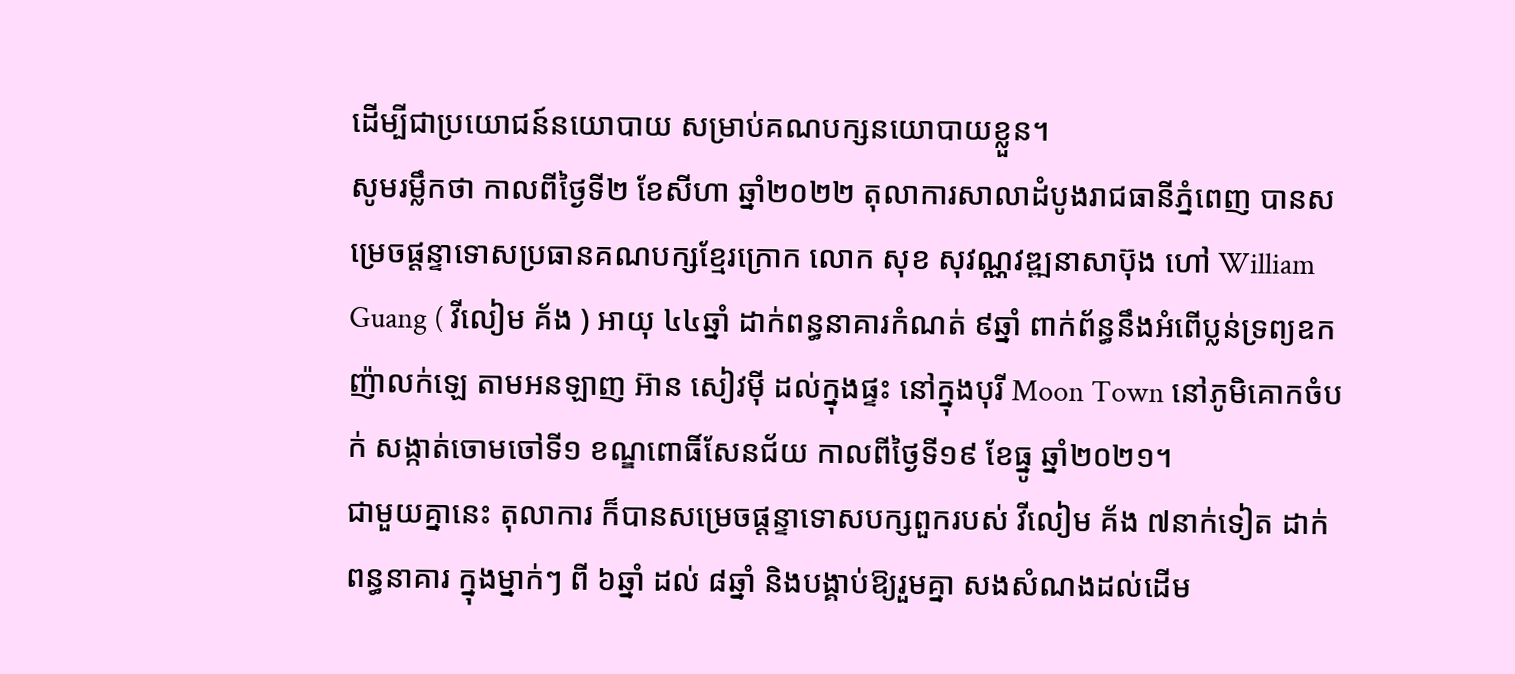ដើម្បីជាប្រយោជន៍នយោបាយ សម្រាប់គណបក្សនយោបាយខ្លួន។
សូមរម្លឹកថា កាលពីថ្ងៃទី២ ខែសីហា ឆ្នាំ២០២២ តុលាការសាលាដំបូងរាជធានីភ្នំពេញ បានសម្រេចផ្ដន្ទាទោសប្រធានគណបក្សខ្មែរក្រោក លោក សុខ សុវណ្ណវឌ្ឍនាសាប៊ុង ហៅ William Guang ( វីលៀម គ័ង ) អាយុ ៤៤ឆ្នាំ ដាក់ពន្ធនាគារកំណត់ ៩ឆ្នាំ ពាក់ព័ន្ធនឹងអំពើប្លន់ទ្រព្យឧកញ៉ាលក់ឡេ តាមអនឡាញ អ៊ាន សៀវម៉ី ដល់ក្នុងផ្ទះ នៅក្នុងបុរី Moon Town នៅភូមិគោកចំបក់ សង្កាត់ចោមចៅទី១ ខណ្ឌពោធិ៍សែនជ័យ កាលពីថ្ងៃទី១៩ ខែធ្នូ ឆ្នាំ២០២១។
ជាមួយគ្នានេះ តុលាការ ក៏បានសម្រេចផ្ដន្ទាទោសបក្សពួករបស់ វីលៀម គ័ង ៧នាក់ទៀត ដាក់ពន្ធនាគារ ក្នុងម្នាក់ៗ ពី ៦ឆ្នាំ ដល់ ៨ឆ្នាំ និងបង្គាប់ឱ្យរួមគ្នា សងសំណងដល់ដើម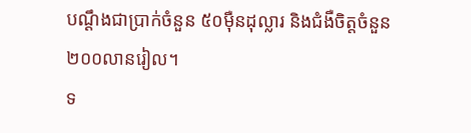បណ្ដឹងជាប្រាក់ចំនួន ៥០ម៉ឺនដុល្លារ និងជំងឺចិត្តចំនួន ២០០លានរៀល។
ទ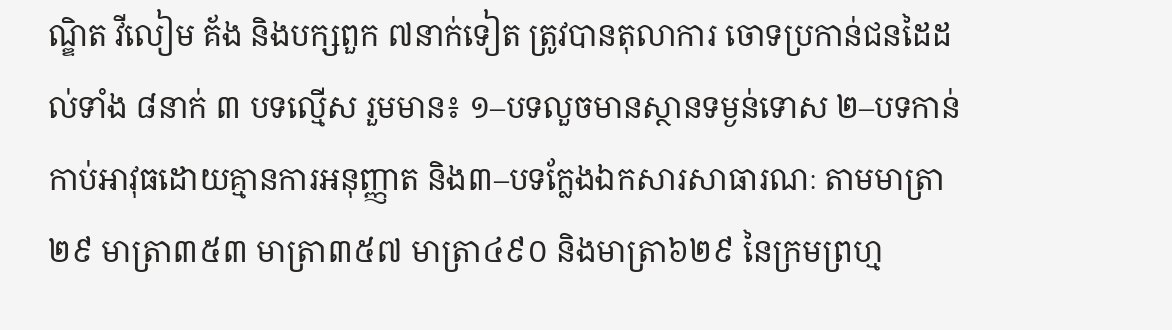ណ្ឌិត វីលៀម គ័ង និងបក្សពួក ៧នាក់ទៀត ត្រូវបានតុលាការ ចោទប្រកាន់ជនដៃដល់ទាំង ៨នាក់ ៣ បទល្មើស រួមមាន៖ ១–បទលួចមានស្ថានទម្ងន់ទោស ២–បទកាន់កាប់អាវុធដោយគ្មានការអនុញ្ញាត និង៣–បទក្លែងឯកសារសាធារណៈ តាមមាត្រា២៩ មាត្រា៣៥៣ មាត្រា៣៥៧ មាត្រា៤៩០ និងមាត្រា៦២៩ នៃក្រមព្រហ្ម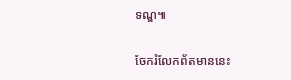ទណ្ឌ៕

ចែករំលែកព័តមាននេះ